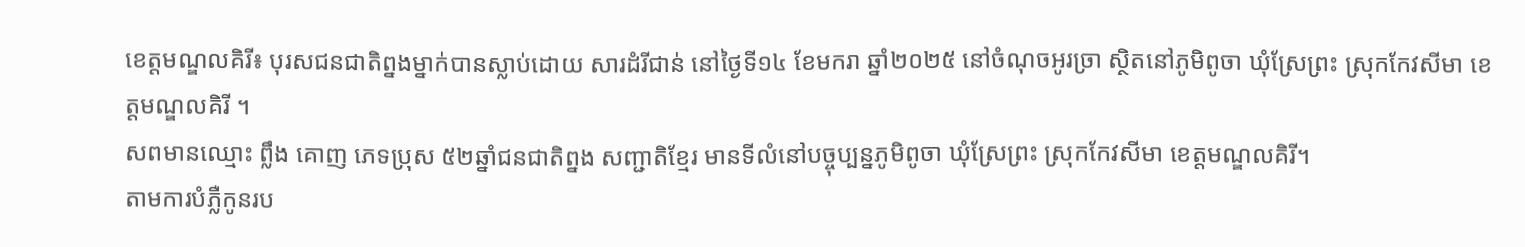ខេត្តមណ្ឌលគិរី៖ បុរសជនជាតិព្នងម្នាក់បានស្លាប់ដោយ សារដំរីជាន់ នៅថ្ងៃទី១៤ ខែមករា ឆ្នាំ២០២៥ នៅចំណុចអូរច្រា ស្ថិតនៅភូមិពូចា ឃុំស្រែព្រះ ស្រុកកែវសីមា ខេត្តមណ្ឌលគិរី ។
សពមានឈ្មោះ ព្លឹង គោញ ភេទប្រុស ៥២ឆ្នាំជនជាតិព្នង សញ្ជាតិខ្មែរ មានទីលំនៅបច្ចុប្បន្នភូមិពូចា ឃុំស្រែព្រះ ស្រុកកែវសីមា ខេត្តមណ្ឌលគិរី។
តាមការបំភ្លឺកូនរប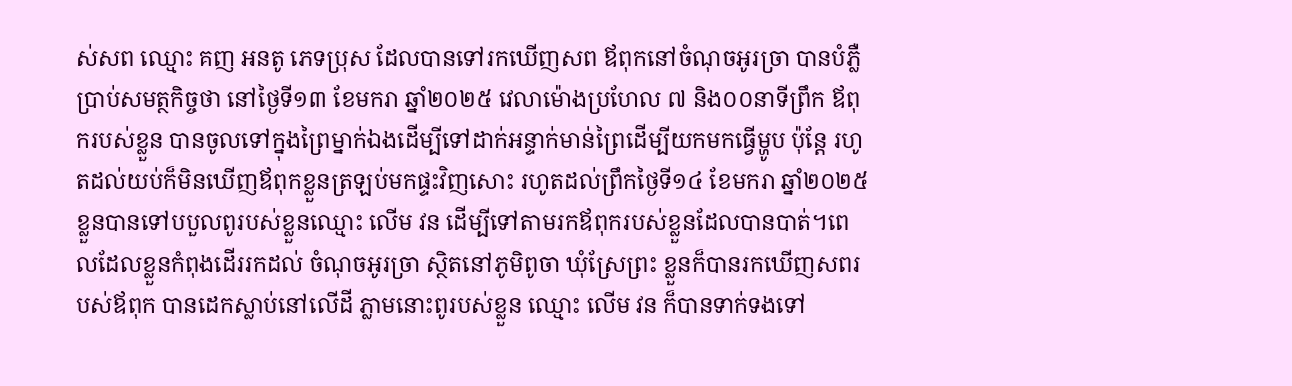ស់សព ឈ្មោះ គញ អនតូ ភេទប្រុស ដែលបានទៅរកឃើញសព ឪពុកនៅចំណុចអូរច្រា បានបំភ្លឺប្រាប់សមត្ថកិច្ចថា នៅថ្ងៃទី១៣ ខែមករា ឆ្នាំ២០២៥ វេលាម៉ោងប្រហែល ៧ និង០០នាទីព្រឹក ឪពុករបស់ខ្លួន បានចូលទៅក្នុងព្រៃម្នាក់ឯងដើម្បីទៅដាក់អន្ទាក់មាន់ព្រៃដើម្បីយកមកធ្វើម្ហូប ប៉ុន្តែ រហូតដល់យប់ក៏មិនឃើញឪពុកខ្លួនត្រឡប់មកផ្ទះវិញសោះ រហូតដល់ព្រឹកថ្ងៃទី១៤ ខែមករា ឆ្នាំ២០២៥ ខ្លួនបានទៅបបួលពូរបស់ខ្លួនឈ្មោះ លើម វន ដើម្បីទៅតាមរកឪពុករបស់ខ្លួនដែលបានបាត់។ពេលដែលខ្លួនកំពុងដើររកដល់ ចំណុចអូរច្រា ស្ថិតនៅភូមិពូចា ឃុំស្រែព្រះ ខ្លួនក៏បានរកឃើញសពរបស់ឪពុក បានដេកស្លាប់នៅលើដី ភ្លាមនោះពូរបស់ខ្លួន ឈ្មោះ លើម វន ក៏បានទាក់ទងទៅ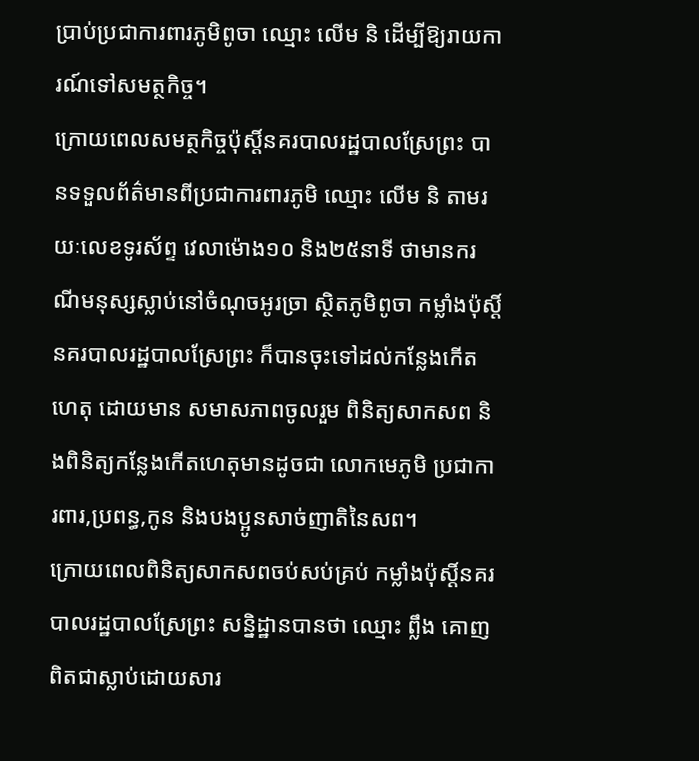ប្រាប់ប្រជាការពារភូមិពូចា ឈ្មោះ លើម និ ដើម្បីឱ្យរាយការណ៍ទៅសមត្ថកិច្ច។
ក្រោយពេលសមត្ថកិច្ចប៉ុស្តិ៍នគរបាលរដ្ឋបាលស្រែព្រះ បានទទួលព័ត៌មានពីប្រជាការពារភូមិ ឈ្មោះ លើម និ តាមរយៈលេខទូរស័ព្ទ វេលាម៉ោង១០ និង២៥នាទី ថាមានករណីមនុស្សស្លាប់នៅចំណុចអូរច្រា ស្ថិតភូមិពូចា កម្លាំងប៉ុស្តិ៍នគរបាលរដ្ឋបាលស្រែព្រះ ក៏បានចុះទៅដល់កន្លែងកើតហេតុ ដោយមាន សមាសភាពចូលរួម ពិនិត្យសាកសព និងពិនិត្យកន្លែងកើតហេតុមានដូចជា លោកមេភូមិ ប្រជាការពារ,ប្រពន្ធ,កូន និងបងប្អូនសាច់ញាតិនៃសព។
ក្រោយពេលពិនិត្យសាកសពចប់សប់គ្រប់ កម្លាំងប៉ុស្ដិ៍នគរបាលរដ្ឋបាលស្រែព្រះ សន្និដ្ឋានបានថា ឈ្មោះ ព្លឹង គោញ ពិតជាស្លាប់ដោយសារ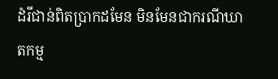ដំរីជាន់ពិតប្រាកដមែន មិនមែនជាករណីឃាតកម្ម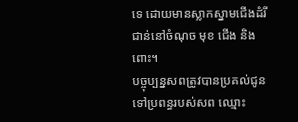ទេ ដោយមានស្លាកស្នាមជើងដំរីជាន់នៅចំណុច មុខ ជើង និងពោះ។
បច្ចុប្បន្នសពត្រូវបានប្រគល់ជូនទៅប្រពន្ធរបស់សព ឈ្មោះ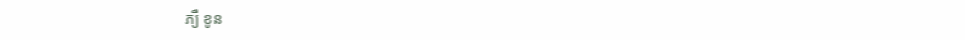ភ្យឺ ខូន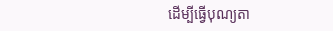ដើម្បីធ្វើបុណ្យតា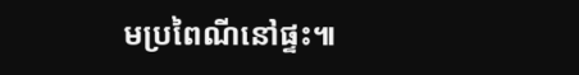មប្រពៃណីនៅផ្ទះ៕